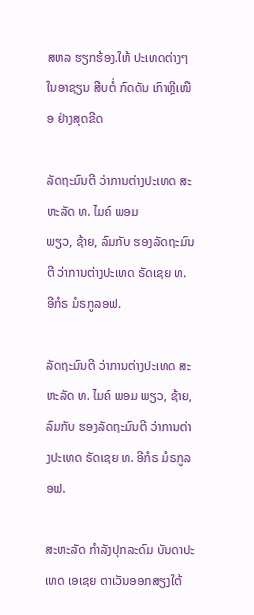ສຫລ ຮຽກຮ້ອງ.ໃຫ້ ປະເທດຕ່າງໆ ໃນອາຊຽນ ສືບຕໍ່ ກົດດັນ ເກົາຫຼີເໜືອ ຢ່າງສຸດຂີດ

ລັດຖະມົນຕີ ວ່າການຕ່າງປະເທດ ສະຫະລັດ ທ. ໄມຄ໌ ພອມ
ພຽວ, ຊ້າຍ, ລົມກັບ ຮອງລັດຖະມົນຕີ ວ່າການຕ່າງປະເທດ ຣັດເຊຍ ທ. ອີກໍຣ ມໍຣກູລອຟ.

ລັດຖະມົນຕີ ວ່າການຕ່າງປະເທດ ສະຫະລັດ ທ. ໄມຄ໌ ພອມ ພຽວ, ຊ້າຍ, ລົມກັບ ຮອງລັດຖະມົນຕີ ວ່າການຕ່າງປະເທດ ຣັດເຊຍ ທ. ອີກໍຣ ມໍຣກູລອຟ.

ສະຫະລັດ ກຳລັງປຸກລະດົມ ບັນດາປະເທດ ເອເຊຍ ຕາເວັນອອກສຽງໃຕ້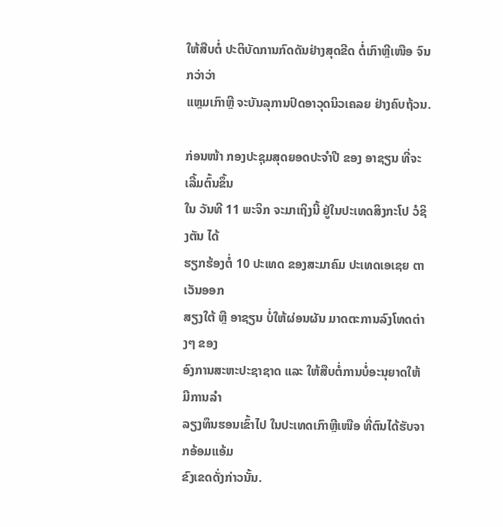ໃຫ້ສືບຕໍ່ ປະຕິບັດການກົດດັນຢ່າງສຸດຂີດ ຕໍ່ເກົາຫຼີເໜືອ ຈົນກວ່າວ່າ
ແຫຼມເກົາຫຼີ ຈະບັນລຸການປົດອາວຸດນິວເຄລຍ ຢ່າງຄົບຖ້ວນ.

ກ່ອນໜ້າ ກອງປະຊຸມສຸດຍອດປະຈຳປີ ຂອງ ອາຊຽນ ທີ່ຈະເລີ້ມຕົ້ນຂຶ້ນ
ໃນ ວັນທີ 11 ພະຈິກ ຈະມາເຖິງນີ້ ຢູ່ໃນປະເທດສິງກະໂປ ວໍຊິງຕັນ ໄດ້
ຮຽກຮ້ອງຕໍ່ 10 ປະເທດ ຂອງສະມາຄົມ ປະເທດເອເຊຍ ຕາເວັນອອກ
ສຽງໃຕ້ ຫຼື ອາຊຽນ ບໍ່ໃຫ້ຜ່ອນຜັນ ມາດຕະການລົງໂທດຕ່າງໆ ຂອງ
ອົງການສະຫະປະຊາຊາດ ແລະ ໃຫ້ສືບຕໍ່ການບໍ່ອະນຸຍາດໃຫ້ ມີການລຳ
ລຽງທຶນຮອນເຂົ້າໄປ ໃນປະເທດເກົາຫຼີເໜືອ ທີ່ຕົນໄດ້ຮັບຈາກອ້ອມແອ້ມ
ຂົງເຂດດັ່ງກ່າວນັ້ນ.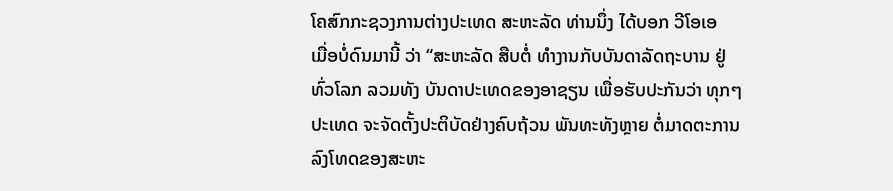ໂຄສົກກະຊວງການຕ່າງປະເທດ ສະຫະລັດ ທ່ານນຶ່ງ ໄດ້ບອກ ວີໂອເອ
ເມື່ອບໍ່ດົນມານີ້ ວ່າ “ສະຫະລັດ ສືບຕໍ່ ທຳງານກັບບັນດາລັດຖະບານ ຢູ່
ທົ່ວໂລກ ລວມທັງ ບັນດາປະເທດຂອງອາຊຽນ ເພື່ອຮັບປະກັນວ່າ ທຸກໆ
ປະເທດ ຈະຈັດຕັ້ງປະຕິບັດຢ່າງຄົບຖ້ວນ ພັນທະທັງຫຼາຍ ຕໍ່ມາດຕະການ
ລົງໂທດຂອງສະຫະ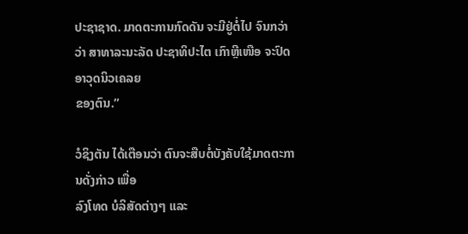ປະຊາຊາດ. ມາດຕະການກົດດັນ ຈະມີຢູ່ຕໍ່ໄປ ຈົນກວ່າ
ວ່າ ສາທາລະນະລັດ ປະຊາທິປະໄຕ ເກົາຫຼີເໜືອ ຈະປົດອາວຸດນິວເຄລຍ
ຂອງຕົນ.”

ວໍຊິງຕັນ ໄດ້ເຕືອນວ່າ ຕົນຈະສືບຕໍ່ບັງຄັບໃຊ້ມາດຕະການດັ່ງກ່າວ ເພື່ອ
ລົງໂທດ ບໍລິສັດຕ່າງໆ ແລະ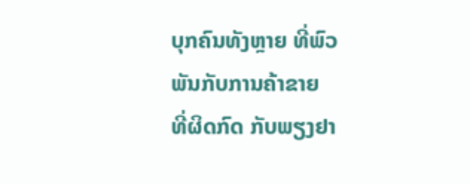ບຸກຄົນທັງຫຼາຍ ທີ່ພົວພັນກັບການຄ້າຂາຍ
ທີ່ຜິດກົດ ກັບພຽງຢາ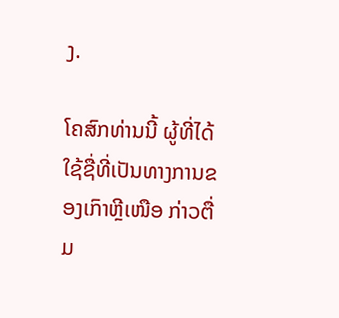ງ.

ໂຄສົກທ່ານນີ້ ຜູ້ທີ່ໄດ້ໃຊ້ຊື່ທີ່ເປັນທາງການຂອງເກົາຫຼີເໜືອ ກ່າວຕື່ມ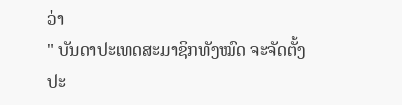ວ່າ
" ບັນດາປະເທດສະມາຊິກທັງໝົດ ຈະຈັດຕັ້ງປະ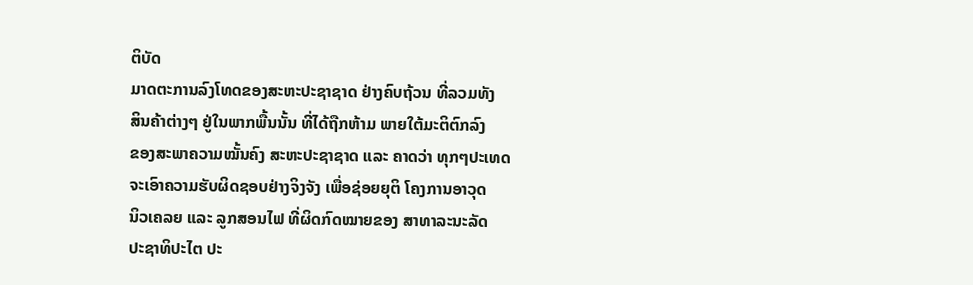ຕິບັດ
ມາດຕະການລົງໂທດຂອງສະຫະປະຊາຊາດ ຢ່າງຄົບຖ້ວນ ທີ່ລວມທັງ
ສິນຄ້າຕ່າງໆ ຢູ່ໃນພາກພື້ນນັ້ນ ທີ່ໄດ້ຖືກຫ້າມ ພາຍໃຕ້ມະຕິຕົກລົງ
ຂອງສະພາຄວາມໝັ້ນຄົງ ສະຫະປະຊາຊາດ ແລະ ຄາດວ່າ ທຸກໆປະເທດ
ຈະເອົາຄວາມຮັບຜິດຊອບຢ່າງຈິງຈັງ ເພື່ອຊ່ອຍຍຸຕິ ໂຄງການອາວຸດ
ນິວເຄລຍ ແລະ ລູກສອນໄຟ ທີ່ຜິດກົດໝາຍຂອງ ສາທາລະນະລັດ
ປະຊາທິປະໄຕ ປະ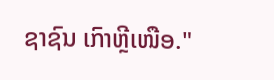ຊາຊົນ ເກົາຫຼີເໜືອ."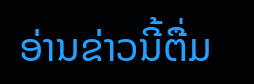ອ່ານຂ່າວນີ້ຕື່ມ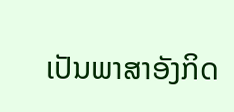ເປັນພາສາອັງກິດ